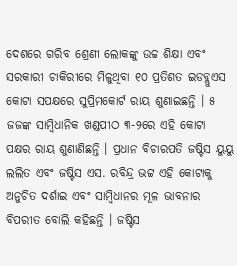ଦେଶରେ ଗରିବ ଶ୍ରେଣୀ ଲୋକଙ୍କୁ ଉଚ୍ଚ ଶିକ୍ଷା ଏବଂ ସରକାରୀ ଚାକିରୀରେ ମିଳୁଥିବା ୧୦ ପ୍ରତିଶତ ଇଡବ୍ଲୁଏସ କୋଟା ସପକ୍ଷରେ ସୁପ୍ରିମକୋର୍ଟ ରାୟ ଶୁଣାଇଛନ୍ତି । ୫ ଜଜଙ୍କ ସାମ୍ୱିଧାନିକ ଖଣ୍ଡପୀଠ ୩-୨ରେ ଏହି କୋଟା ପକ୍ଷର ରାୟ ଶୁଣାଣିଛନ୍ତି । ପ୍ରଧାନ ବିଚାରପତି ଜଷ୍ଟିସ ୟୁୟୁ ଲଲିତ ଏବଂ ଜଷ୍ଟିସ ଏସ. ରବିନ୍ଦ୍ର ଭଟ୍ଟ ଏହି କୋଟାକୁ ଅନୁଚିତ ଦର୍ଶାଇ ଏବଂ ସାମ୍ୱିଧାନର ମୂଳ ଭାବନାର ବିପରୀତ ବୋଲି କହିଛନ୍ତି । ଜଷ୍ଟିସ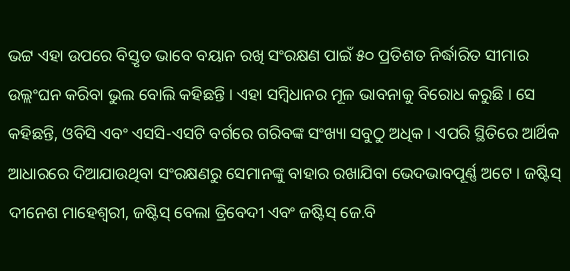ଭଟ୍ଟ ଏହା ଉପରେ ବିସ୍ତୃତ ଭାବେ ବୟାନ ରଖି ସଂରକ୍ଷଣ ପାଇଁ ୫୦ ପ୍ରତିଶତ ନିର୍ଦ୍ଧାରିତ ସୀମାର ଉଲ୍ଲଂଘନ କରିବା ଭୁଲ ବୋଲି କହିଛନ୍ତି । ଏହା ସମ୍ୱିଧାନର ମୂଳ ଭାବନାକୁ ବିରୋଧ କରୁଛି । ସେ କହିଛନ୍ତି, ଓବିସି ଏବଂ ଏସସି-ଏସଟି ବର୍ଗରେ ଗରିବଙ୍କ ସଂଖ୍ୟା ସବୁଠୁ ଅଧିକ । ଏପରି ସ୍ଥିତିରେ ଆର୍ଥିକ ଆଧାରରେ ଦିଆଯାଉଥିବା ସଂରକ୍ଷଣରୁ ସେମାନଙ୍କୁ ବାହାର ରଖାଯିବା ଭେଦଭାବପୂର୍ଣ୍ଣ ଅଟେ । ଜଷ୍ଟିସ୍ ଦୀନେଶ ମାହେଶ୍ୱରୀ, ଜଷ୍ଟିସ୍ ବେଲା ତ୍ରିବେଦୀ ଏବଂ ଜଷ୍ଟିସ୍ ଜେ.ବି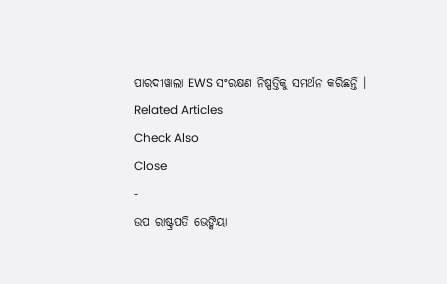ପାରଦୀୱାଲା EWS ସଂରକ୍ଷଣ ନିଷ୍ପତ୍ତିକୁ ସମର୍ଥନ କରିଛନ୍ତି ।
Related Articles
Check Also
Close
-
ଉପ ରାଷ୍ଟ୍ରପତି ଭେଙ୍କିୟା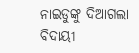ନାଇଡୁଙ୍କୁ ଦିଆଗଲା ବିଦାୟୀ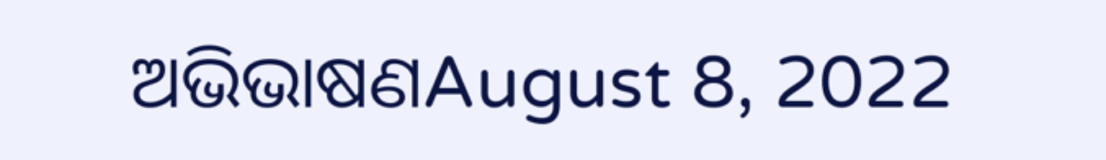ଅଭିଭାଷଣAugust 8, 2022